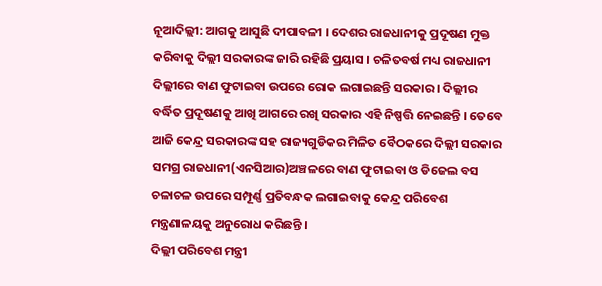ନୂଆଦିଲ୍ଲୀ: ଆଗକୁ ଆସୁଛି ଦୀପାବଳୀ । ଦେଶର ରାଜଧାନୀକୁ ପ୍ରଦୂଷଣ ମୁକ୍ତ କରିବାକୁ ଦିଲ୍ଲୀ ସରକାରଙ୍କ ଜାରି ରହିଛି ପ୍ରୟାସ । ଚଳିତବର୍ଷ ମଧ୍ୟ ରାଜଧାନୀ ଦିଲ୍ଲୀରେ ବାଣ ଫୁଟାଇବା ଉପରେ ରୋକ ଲଗାଇଛନ୍ତି ସରକାର । ଦିଲ୍ଲୀର ବର୍ଦ୍ଧିତ ପ୍ରଦୂଷଣକୁ ଆଖି ଆଗରେ ରଖି ସରକାର ଏହି ନିଷ୍ପତ୍ତି ନେଇଛନ୍ତି । ତେବେ ଆଜି କେନ୍ଦ୍ର ସରକାରଙ୍କ ସହ ରାଜ୍ୟଗୁଡିକର ମିଳିତ ବୈଠକରେ ଦିଲ୍ଲୀ ସରକାର ସମଗ୍ର ରାଜଧାନୀ(ଏନସିଆର)ଅଞ୍ଚଳରେ ବାଣ ଫୁଟାଇବା ଓ ଡିଜେଲ ବସ ଚଳାଚଳ ଉପରେ ସମ୍ପୂର୍ଣ୍ଣ ପ୍ରତିବନ୍ଧକ ଲଗାଇବାକୁ କେନ୍ଦ୍ର ପରିବେଶ ମନ୍ତ୍ରଣାଳୟକୁ ଅନୁରୋଧ କରିଛନ୍ତି ।
ଦିଲ୍ଲୀ ପରିବେଶ ମନ୍ତ୍ରୀ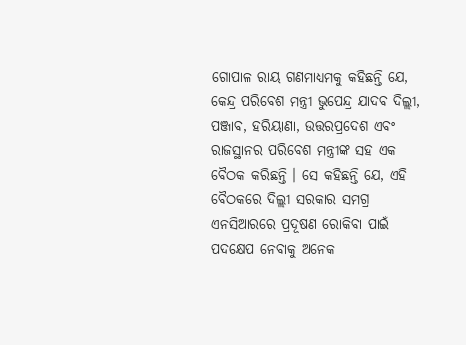ଗୋପାଳ ରାୟ ଗଣମାଧ୍ୟମକୁ କହିଛନ୍ତି ଯେ, କେନ୍ଦ୍ର ପରିବେଶ ମନ୍ତ୍ରୀ ଭୁପେନ୍ଦ୍ର ଯାଦବ ଦିଲ୍ଲୀ, ପଞ୍ଜାବ, ହରିୟାଣା, ଉତ୍ତରପ୍ରଦେଶ ଏବଂ ରାଜସ୍ଥାନର ପରିବେଶ ମନ୍ତ୍ରୀଙ୍କ ସହ ଏକ ବୈଠକ କରିଛନ୍ତି । ସେ କହିଛନ୍ତି ଯେ, ଏହି ବୈଠକରେ ଦିଲ୍ଲୀ ସରକାର ସମଗ୍ର ଏନସିଆରରେ ପ୍ରଦୂଷଣ ରୋକିବା ପାଇଁ ପଦକ୍ଷେପ ନେବାକୁ ଅନେକ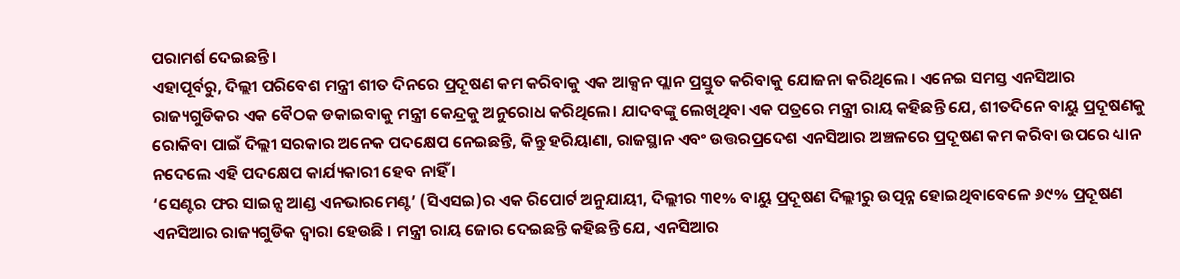ପରାମର୍ଶ ଦେଇଛନ୍ତି।
ଏହାପୂର୍ବରୁ, ଦିଲ୍ଲୀ ପରିବେଶ ମନ୍ତ୍ରୀ ଶୀତ ଦିନରେ ପ୍ରଦୂଷଣ କମ କରିବାକୁ ଏକ ଆକ୍ସନ ପ୍ଲାନ ପ୍ରସ୍ତୁତ କରିବାକୁ ଯୋଜନା କରିଥିଲେ । ଏନେଇ ସମସ୍ତ ଏନସିଆର ରାଜ୍ୟଗୁଡିକର ଏକ ବୈଠକ ଡକାଇବାକୁ ମନ୍ତ୍ରୀ କେନ୍ଦ୍ରକୁ ଅନୁରୋଧ କରିଥିଲେ। ଯାଦବଙ୍କୁ ଲେଖିଥିବା ଏକ ପତ୍ରରେ ମନ୍ତ୍ରୀ ରାୟ କହିଛନ୍ତି ଯେ, ଶୀତଦିନେ ବାୟୁ ପ୍ରଦୂଷଣକୁ ରୋକିବା ପାଇଁ ଦିଲ୍ଲୀ ସରକାର ଅନେକ ପଦକ୍ଷେପ ନେଇଛନ୍ତି, କିନ୍ତୁ ହରିୟାଣା, ରାଜସ୍ଥାନ ଏବଂ ଉତ୍ତରପ୍ରଦେଶ ଏନସିଆର ଅଞ୍ଚଳରେ ପ୍ରଦୂଷଣ କମ କରିବା ଉପରେ ଧ୍ୟାନ ନଦେଲେ ଏହି ପଦକ୍ଷେପ କାର୍ଯ୍ୟକାରୀ ହେବ ନାହିଁ ।
‘ସେଣ୍ଟର ଫର ସାଇନ୍ସ ଆଣ୍ଡ ଏନଭାରମେଣ୍ଟ’ (ସିଏସଇ)ର ଏକ ରିପୋର୍ଟ ଅନୁଯାୟୀ, ଦିଲ୍ଲୀର ୩୧% ବାୟୁ ପ୍ରଦୂଷଣ ଦିଲ୍ଲୀରୁ ଉତ୍ପନ୍ନ ହୋଇଥିବାବେଳେ ୬୯% ପ୍ରଦୂଷଣ ଏନସିଆର ରାଜ୍ୟଗୁଡିକ ଦ୍ବାରା ହେଉଛି । ମନ୍ତ୍ରୀ ରାୟ ଜୋର ଦେଇଛନ୍ତି କହିଛନ୍ତି ଯେ, ଏନସିଆର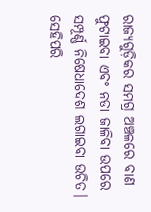ରାଜ୍ୟଗୁଡ଼ିକର ସମଗ୍ର ଅଞ୍ଚଳରେ ବାଣ ଫୁଟାଇବା ଏବଂ ନଡା ଜାଳିବା ଉପରେ ସମ୍ପୂର୍ଣ୍ଣ ନିଷେଧାଦେଶ ଲଗାଇବା ଉଚିତ। ସେହିପରି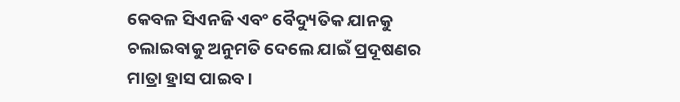କେବଳ ସିଏନଜି ଏବଂ ବୈଦ୍ୟୁତିକ ଯାନକୁ ଚଲାଇବାକୁ ଅନୁମତି ଦେଲେ ଯାଇଁ ପ୍ରଦୂଷଣର ମାତ୍ରା ହ୍ରାସ ପାଇବ।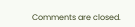Comments are closed.